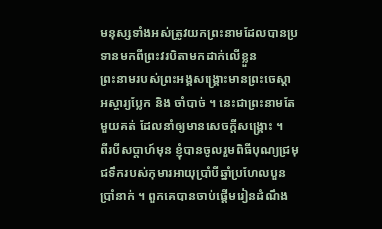មនុស្សទាំងអស់ត្រូវយកព្រះនាមដែលបានប្រទានមកពីព្រះវរបិតាមកដាក់លើខ្លួន
ព្រះនាមរបស់ព្រះអង្គសង្គ្រោះមានព្រះចេស្ដាអស្ចារ្យប្លែក និង ចាំបាច់ ។ នេះជាព្រះនាមតែមួយគត់ ដែលនាំឲ្យមានសេចក្ដីសង្គ្រោះ ។
ពីរបីសប្ដាហ៍មុន ខ្ញុំបានចូលរួមពិធីបុណ្យជ្រមុជទឹករបស់កុមារអាយុប្រាំបីឆ្នាំប្រហែលបួនប្រាំនាក់ ។ ពួកគេបានចាប់ផ្ដើមរៀនដំណឹង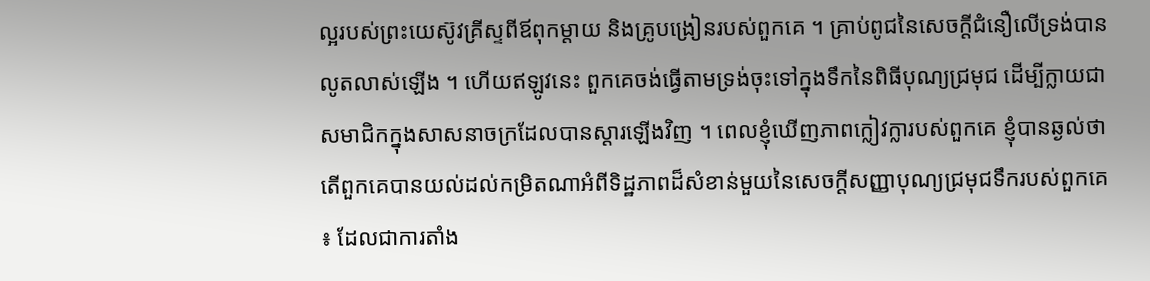ល្អរបស់ព្រះយេស៊ូវគ្រីស្ទពីឪពុកម្ដាយ និងគ្រូបង្រៀនរបស់ពួកគេ ។ គ្រាប់ពូជនៃសេចក្ដីជំនឿលើទ្រង់បានលូតលាស់ឡើង ។ ហើយឥឡូវនេះ ពួកគេចង់ធ្វើតាមទ្រង់ចុះទៅក្នុងទឹកនៃពិធីបុណ្យជ្រមុជ ដើម្បីក្លាយជាសមាជិកក្នុងសាសនាចក្រដែលបានស្ដារឡើងវិញ ។ ពេលខ្ញុំឃើញភាពក្លៀវក្លារបស់ពួកគេ ខ្ញុំបានឆ្ងល់ថា តើពួកគេបានយល់ដល់កម្រិតណាអំពីទិដ្ឋភាពដ៏សំខាន់មួយនៃសេចក្ដីសញ្ញាបុណ្យជ្រមុជទឹករបស់ពួកគេ ៖ ដែលជាការតាំង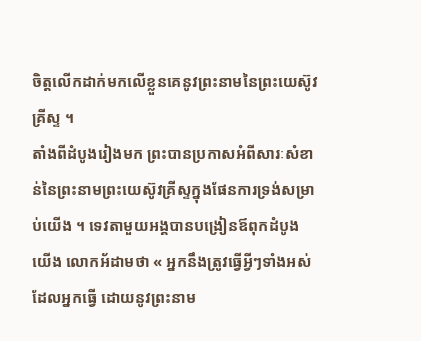ចិត្តលើកដាក់មកលើខ្លួនគេនូវព្រះនាមនៃព្រះយេស៊ូវគ្រីស្ទ ។
តាំងពីដំបូងរៀងមក ព្រះបានប្រកាសអំពីសារៈសំខាន់នៃព្រះនាមព្រះយេស៊ូវគ្រីស្ទក្នុងផែនការទ្រង់សម្រាប់យើង ។ ទេវតាមួយអង្គបានបង្រៀនឪពុកដំបូងយើង លោកអ័ដាមថា « អ្នកនឹងត្រូវធ្វើអ្វីៗទាំងអស់ដែលអ្នកធ្វើ ដោយនូវព្រះនាម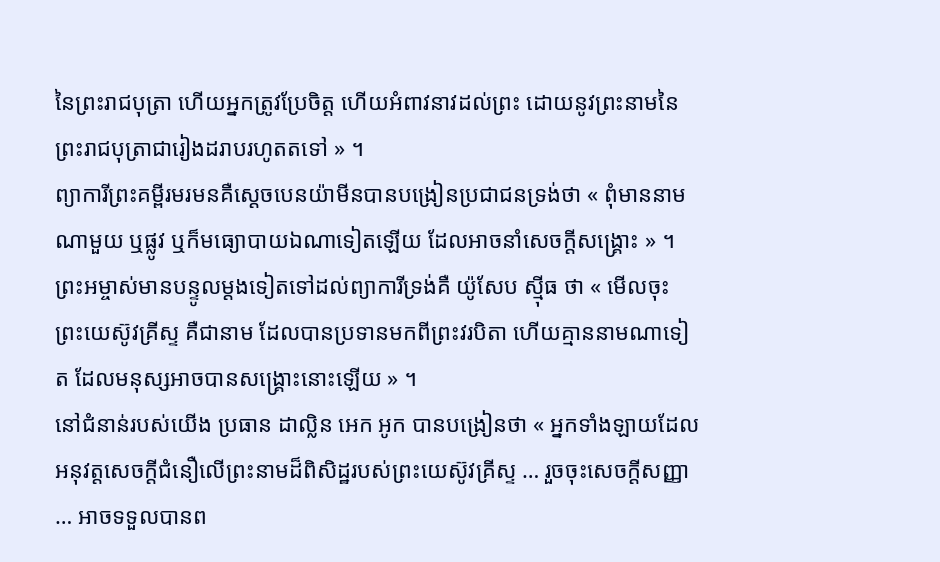នៃព្រះរាជបុត្រា ហើយអ្នកត្រូវប្រែចិត្ត ហើយអំពាវនាវដល់ព្រះ ដោយនូវព្រះនាមនៃព្រះរាជបុត្រាជារៀងដរាបរហូតតទៅ » ។
ព្យាការីព្រះគម្ពីរមរមនគឺស្ដេចបេនយ៉ាមីនបានបង្រៀនប្រជាជនទ្រង់ថា « ពុំមាននាមណាមួយ ឬផ្លូវ ឬក៏មធ្យោបាយឯណាទៀតឡើយ ដែលអាចនាំសេចក្ដីសង្គ្រោះ » ។
ព្រះអម្ចាស់មានបន្ទូលម្ដងទៀតទៅដល់ព្យាការីទ្រង់គឺ យ៉ូសែប ស៊្មីធ ថា « មើលចុះ ព្រះយេស៊ូវគ្រីស្ទ គឺជានាម ដែលបានប្រទានមកពីព្រះវរបិតា ហើយគ្មាននាមណាទៀត ដែលមនុស្សអាចបានសង្គ្រោះនោះឡើយ » ។
នៅជំនាន់របស់យើង ប្រធាន ដាល្លិន អេក អូក បានបង្រៀនថា « អ្នកទាំងឡាយដែលអនុវត្តសេចក្ដីជំនឿលើព្រះនាមដ៏ពិសិដ្ឋរបស់ព្រះយេស៊ូវគ្រីស្ទ … រួចចុះសេចក្ដីសញ្ញា … អាចទទួលបានព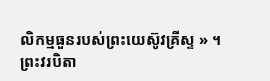លិកម្មធួនរបស់ព្រះយេស៊ូវគ្រីស្ទ » ។
ព្រះវរបិតា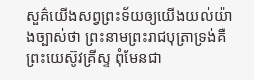សួគ៌យើងសព្វព្រះទ័យឲ្យយើងយល់យ៉ាងច្បាស់ថា ព្រះនាមព្រះរាជបុត្រាទ្រង់គឺព្រះយេស៊ូវគ្រីស្ទ ពុំមែនជា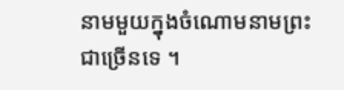នាមមួយក្នុងចំណោមនាមព្រះជាច្រើនទេ ។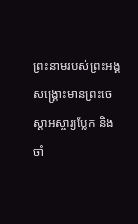ព្រះនាមរបស់ព្រះអង្គសង្គ្រោះមានព្រះចេស្ដាអស្ចារ្យប្លែក និង ចាំ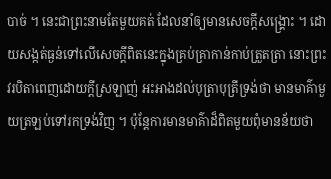បាច់ ។ នេះជាព្រះនាមតែមួយគត់ ដែលនាំឲ្យមានសេចក្ដីសង្គ្រោះ ។ ដោយសង្កត់ធ្ងន់ទៅលើសេចក្ដីពិតនេះក្នុងគ្រប់គ្រាកាន់កាប់ត្រួតត្រា នោះព្រះវរបិតាពេញដោយក្ដីស្រឡាញ់ អះអាងដល់បុត្រាបុត្រីទ្រង់ថា មានមាគ៌ាមួយត្រឡប់ទៅរកទ្រង់វិញ ។ ប៉ុន្តែការមានមាគ៌ាដ៏ពិតមួយពុំមានន័យថា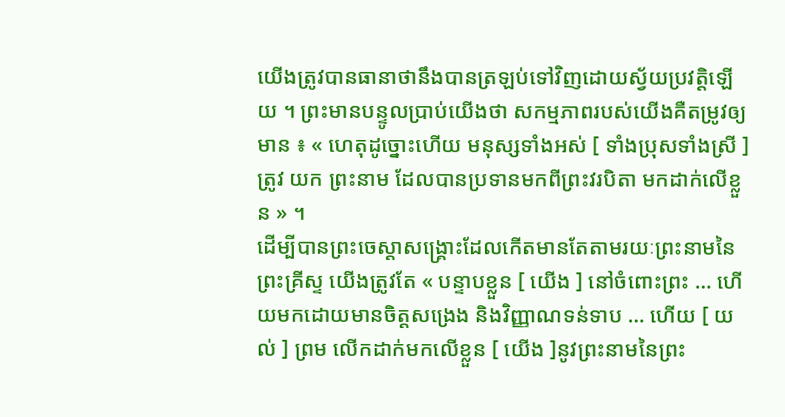យើងត្រូវបានធានាថានឹងបានត្រឡប់ទៅវិញដោយស្វ័យប្រវត្តិឡើយ ។ ព្រះមានបន្ទូលប្រាប់យើងថា សកម្មភាពរបស់យើងគឺតម្រូវឲ្យមាន ៖ « ហេតុដូច្នោះហើយ មនុស្សទាំងអស់ [ ទាំងប្រុសទាំងស្រី ] ត្រូវ យក ព្រះនាម ដែលបានប្រទានមកពីព្រះវរបិតា មកដាក់លើខ្លួន » ។
ដើម្បីបានព្រះចេស្ដាសង្គ្រោះដែលកើតមានតែតាមរយៈព្រះនាមនៃព្រះគ្រីស្ទ យើងត្រូវតែ « បន្ទាបខ្លួន [ យើង ] នៅចំពោះព្រះ … ហើយមកដោយមានចិត្តសង្រេង និងវិញ្ញាណទន់ទាប … ហើយ [ យល់ ] ព្រម លើកដាក់មកលើខ្លួន [ យើង ]នូវព្រះនាមនៃព្រះ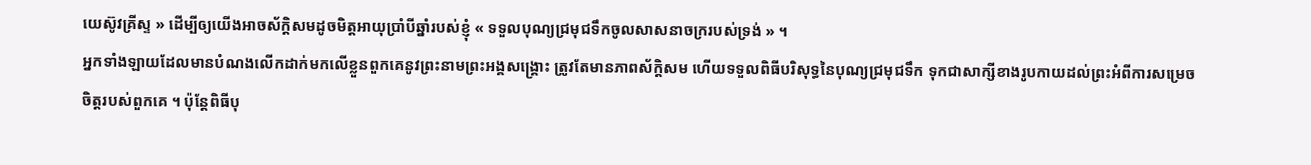យេស៊ូវគ្រីស្ទ » ដើម្បីឲ្យយើងអាចស័ក្ដិសមដូចមិត្តអាយុប្រាំបីឆ្នាំរបស់ខ្ញុំ « ទទួលបុណ្យជ្រមុជទឹកចូលសាសនាចក្ររបស់ទ្រង់ » ។
អ្នកទាំងឡាយដែលមានបំណងលើកដាក់មកលើខ្លួនពួកគេនូវព្រះនាមព្រះអង្គសង្គ្រោះ ត្រូវតែមានភាពស័ក្ដិសម ហើយទទួលពិធីបរិសុទ្ធនៃបុណ្យជ្រមុជទឹក ទុកជាសាក្សីខាងរូបកាយដល់ព្រះអំពីការសម្រេចចិត្តរបស់ពួកគេ ។ ប៉ុន្តែពិធីបុ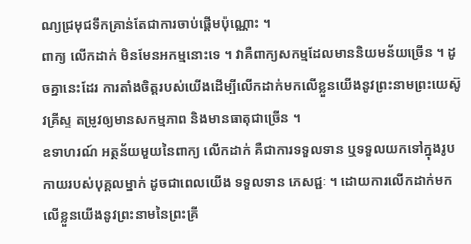ណ្យជ្រមុជទឹកគ្រាន់តែជាការចាប់ផ្តើមប៉ុណ្ណោះ ។
ពាក្យ លើកដាក់ មិនមែនអកម្មនោះទេ ។ វាគឺពាក្យសកម្មដែលមាននិយមន័យច្រើន ។ ដូចគ្នានេះដែរ ការតាំងចិត្តរបស់យើងដើម្បីលើកដាក់មកលើខ្លួនយើងនូវព្រះនាមព្រះយេស៊ូវគ្រីស្ទ តម្រូវឲ្យមានសកម្មភាព និងមានធាតុជាច្រើន ។
ឧទាហរណ៍ អត្ថន័យមួយនៃពាក្យ លើកដាក់ គឺជាការទទួលទាន ឬទទួលយកទៅក្នុងរូបកាយរបស់បុគ្គលម្នាក់ ដូចជាពេលយើង ទទួលទាន ភេសជ្ជៈ ។ ដោយការលើកដាក់មកលើខ្លួនយើងនូវព្រះនាមនៃព្រះគ្រី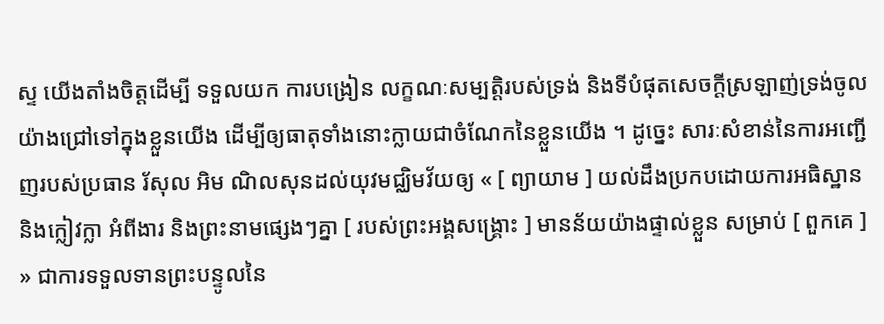ស្ទ យើងតាំងចិត្តដើម្បី ទទួលយក ការបង្រៀន លក្ខណៈសម្បត្តិរបស់ទ្រង់ និងទីបំផុតសេចក្ដីស្រឡាញ់ទ្រង់ចូលយ៉ាងជ្រៅទៅក្នុងខ្លួនយើង ដើម្បីឲ្យធាតុទាំងនោះក្លាយជាចំណែកនៃខ្លួនយើង ។ ដូច្នេះ សារៈសំខាន់នៃការអញ្ជើញរបស់ប្រធាន រ័សុល អិម ណិលសុនដល់យុវមជ្ឈិមវ័យឲ្យ « [ ព្យាយាម ] យល់ដឹងប្រកបដោយការអធិស្ឋាន និងក្លៀវក្លា អំពីងារ និងព្រះនាមផ្សេងៗគ្នា [ របស់ព្រះអង្គសង្គ្រោះ ] មានន័យយ៉ាងផ្ទាល់ខ្លួន សម្រាប់ [ ពួកគេ ] » ជាការទទួលទានព្រះបន្ទូលនៃ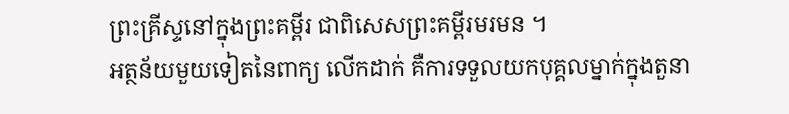ព្រះគ្រីស្ទនៅក្នុងព្រះគម្ពីរ ជាពិសេសព្រះគម្ពីរមរមន ។
អត្ថន័យមួយទៀតនៃពាក្យ លើកដាក់ គឺការទទួលយកបុគ្គលម្នាក់ក្នុងតួនា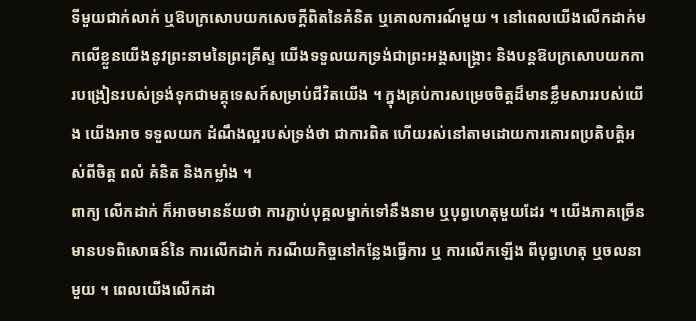ទីមួយជាក់លាក់ ឬឱបក្រសោបយកសេចក្ដីពិតនៃគំនិត ឬគោលការណ៍មួយ ។ នៅពេលយើងលើកដាក់មកលើខ្លួនយើងនូវព្រះនាមនៃព្រះគ្រីស្ទ យើងទទួលយកទ្រង់ជាព្រះអង្គសង្គ្រោះ និងបន្តឱបក្រសោបយកការបង្រៀនរបស់ទ្រង់ទុកជាមគ្គុទេសក៍សម្រាប់ជីវិតយើង ។ ក្នុងគ្រប់ការសម្រេចចិត្តដ៏មានខ្លឹមសាររបស់យើង យើងអាច ទទួលយក ដំណឹងល្អរបស់ទ្រង់ថា ជាការពិត ហើយរស់នៅតាមដោយការគោរពប្រតិបត្តិអស់ពីចិត្ត ពលំ គំនិត និងកម្លាំង ។
ពាក្យ លើកដាក់ ក៏អាចមានន័យថា ការភ្ជាប់បុគ្គលម្នាក់ទៅនឹងនាម ឬបុព្វហេតុមួយដែរ ។ យើងភាគច្រើនមានបទពិសោធន៍នៃ ការលើកដាក់ ករណីយកិច្ចនៅកន្លែងធ្វើការ ឬ ការលើកឡើង ពីបុព្វហេតុ ឬចលនាមួយ ។ ពេលយើងលើកដា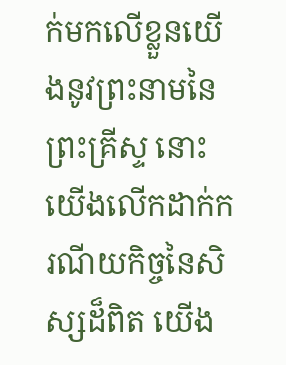ក់មកលើខ្លួនយើងនូវព្រះនាមនៃព្រះគ្រីស្ទ នោះយើងលើកដាក់ករណីយកិច្ចនៃសិស្សដ៏ពិត យើង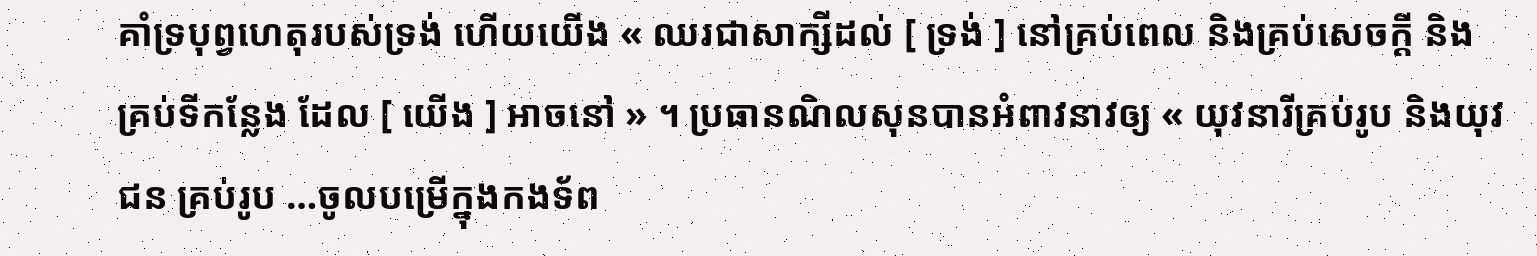គាំទ្របុព្វហេតុរបស់ទ្រង់ ហើយយើង « ឈរជាសាក្សីដល់ [ ទ្រង់ ] នៅគ្រប់ពេល និងគ្រប់សេចក្ដី និងគ្រប់ទីកន្លែង ដែល [ យើង ] អាចនៅ » ។ ប្រធានណិលសុនបានអំពាវនាវឲ្យ « យុវនារីគ្រប់រូប និងយុវជន គ្រប់រូប …ចូលបម្រើក្នុងកងទ័ព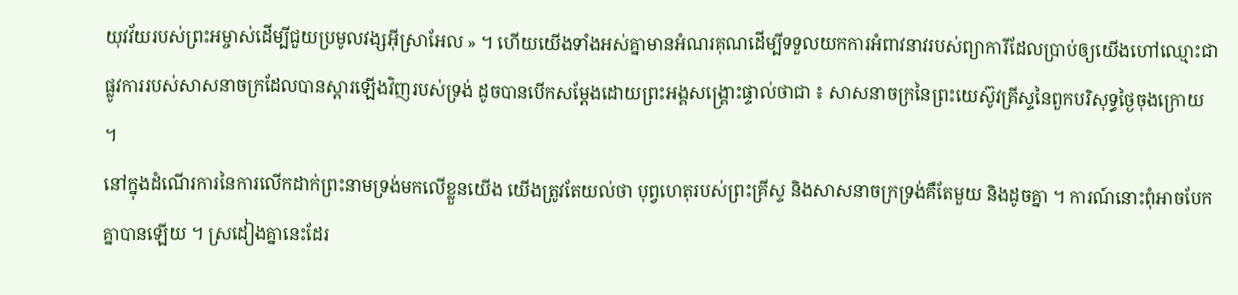យុវវ័យរបស់ព្រះអម្ចាស់ដើម្បីជួយប្រមូលវង្សអ៊ីស្រាអែល » ។ ហើយយើងទាំងអស់គ្នាមានអំណរគុណដើម្បីទទួលយកការអំពាវនាវរបស់ព្យាការីដែលប្រាប់ឲ្យយើងហៅឈ្មោះជាផ្លូវការរបស់សាសនាចក្រដែលបានស្ដារឡើងវិញរបស់ទ្រង់ ដូចបានបើកសម្ដែងដោយព្រះអង្គសង្គ្រោះផ្ទាល់ថាជា ៖ សាសនាចក្រនៃព្រះយេស៊ូវគ្រីស្ទនៃពួកបរិសុទ្ធថ្ងៃចុងក្រោយ ។
នៅក្នុងដំណើរការនៃការលើកដាក់ព្រះនាមទ្រង់មកលើខ្លួនយើង យើងត្រូវតែយល់ថា បុព្វហេតុរបស់ព្រះគ្រីស្ទ និងសាសនាចក្រទ្រង់គឺតែមួយ និងដូចគ្នា ។ ការណ៍នោះពុំអាចបែកគ្នាបានឡើយ ។ ស្រដៀងគ្នានេះដែរ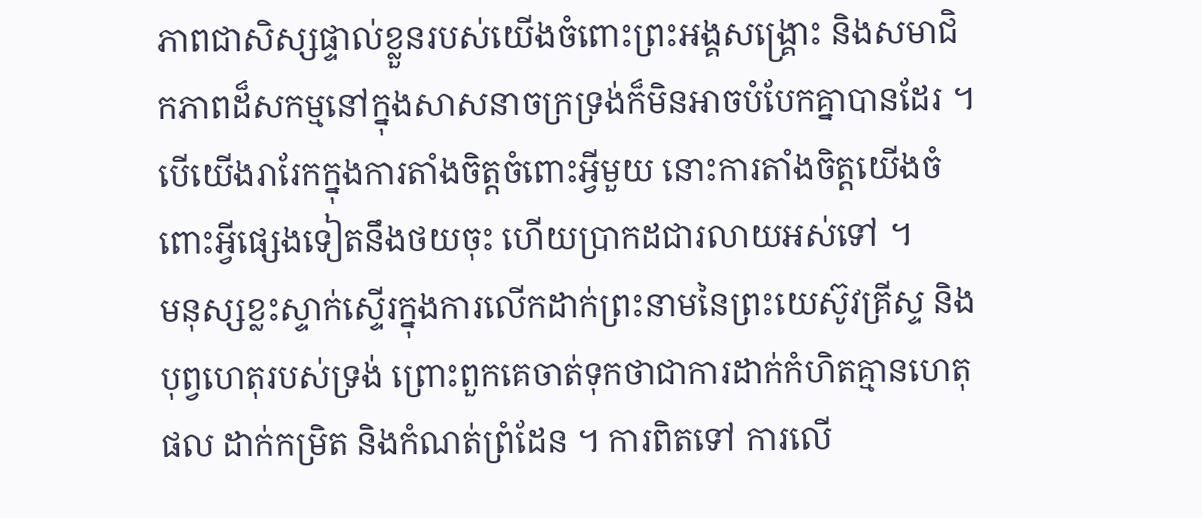ភាពជាសិស្សផ្ទាល់ខ្លួនរបស់យើងចំពោះព្រះអង្គសង្គ្រោះ និងសមាជិកភាពដ៏សកម្មនៅក្នុងសាសនាចក្រទ្រង់ក៏មិនអាចបំបែកគ្នាបានដែរ ។ បើយើងរារែកក្នុងការតាំងចិត្តចំពោះអ្វីមួយ នោះការតាំងចិត្តយើងចំពោះអ្វីផ្សេងទៀតនឹងថយចុះ ហើយប្រាកដជារលាយអស់ទៅ ។
មនុស្សខ្លះស្ទាក់ស្ទើរក្នុងការលើកដាក់ព្រះនាមនៃព្រះយេស៊ូវគ្រីស្ទ និងបុព្វហេតុរបស់ទ្រង់ ព្រោះពួកគេចាត់ទុកថាជាការដាក់កំហិតគ្មានហេតុផល ដាក់កម្រិត និងកំណត់ព្រំដែន ។ ការពិតទៅ ការលើ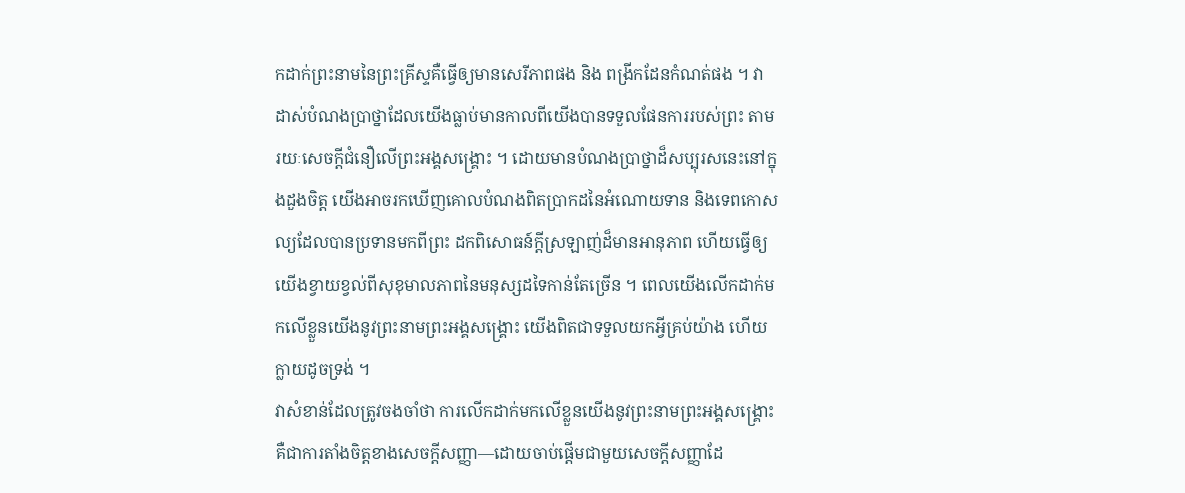កដាក់ព្រះនាមនៃព្រះគ្រីស្ទគឺធ្វើឲ្យមានសេរីភាពផង និង ពង្រីកដែនកំណត់ផង ។ វាដាស់បំណងប្រាថ្នាដែលយើងធ្លាប់មានកាលពីយើងបានទទួលផែនការរបស់ព្រះ តាមរយៈសេចក្ដីជំនឿលើព្រះអង្គសង្គ្រោះ ។ ដោយមានបំណងប្រាថ្នាដ៏សប្បុរសនេះនៅក្នុងដួងចិត្ត យើងអាចរកឃើញគោលបំណងពិតប្រាកដនៃអំណោយទាន និងទេពកោសល្យដែលបានប្រទានមកពីព្រះ ដកពិសោធន៍ក្ដីស្រឡាញ់ដ៏មានអានុភាព ហើយធ្វើឲ្យយើងខ្វាយខ្វល់ពីសុខុមាលភាពនៃមនុស្សដទៃកាន់តែច្រើន ។ ពេលយើងលើកដាក់មកលើខ្លួនយើងនូវព្រះនាមព្រះអង្គសង្គ្រោះ យើងពិតជាទទួលយកអ្វីគ្រប់យ៉ាង ហើយក្លាយដូចទ្រង់ ។
វាសំខាន់ដែលត្រូវចងចាំថា ការលើកដាក់មកលើខ្លួនយើងនូវព្រះនាមព្រះអង្គសង្គ្រោះ គឺជាការតាំងចិត្តខាងសេចក្ដីសញ្ញា—ដោយចាប់ផ្ដើមជាមួយសេចក្ដីសញ្ញាដែ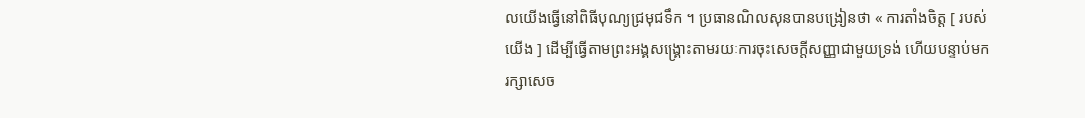លយើងធ្វើនៅពិធីបុណ្យជ្រមុជទឹក ។ ប្រធានណិលសុនបានបង្រៀនថា « ការតាំងចិត្ត [ របស់យើង ] ដើម្បីធ្វើតាមព្រះអង្គសង្គ្រោះតាមរយៈការចុះសេចក្តីសញ្ញាជាមួយទ្រង់ ហើយបន្ទាប់មករក្សាសេច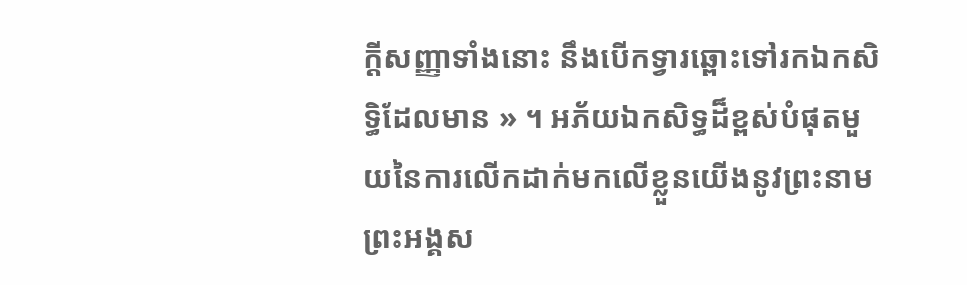ក្តីសញ្ញាទាំងនោះ នឹងបើកទ្វារឆ្ពោះទៅរកឯកសិទ្ធិដែលមាន » ។ អភ័យឯកសិទ្ធដ៏ខ្ពស់បំផុតមួយនៃការលើកដាក់មកលើខ្លួនយើងនូវព្រះនាមព្រះអង្គស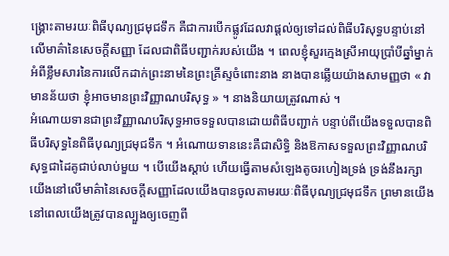ង្គ្រោះតាមរយៈពិធីបុណ្យជ្រមុជទឹក គឺជាការបើកផ្លូវដែលវាផ្ដល់ឲ្យទៅដល់ពិធីបរិសុទ្ធបន្ទាប់នៅលើមាគ៌ានៃសេចក្ដីសញ្ញា ដែលជាពិធីបញ្ជាក់របស់យើង ។ ពេលខ្ញុំសួរក្មេងស្រីអាយុប្រាំបីឆ្នាំម្នាក់អំពីខ្លឹមសារនៃការលើកដាក់ព្រះនាមនៃព្រះគ្រីស្ទចំពោះនាង នាងបានឆ្លើយយ៉ាងសាមញ្ញថា « វាមានន័យថា ខ្ញុំអាចមានព្រះវិញ្ញាណបរិសុទ្ធ » ។ នាងនិយាយត្រូវណាស់ ។
អំណោយទានជាព្រះវិញ្ញាណបរិសុទ្ធអាចទទួលបានដោយពិធីបញ្ជាក់ បន្ទាប់ពីយើងទទួលបានពិធីបរិសុទ្ធនៃពិធីបុណ្យជ្រមុជទឹក ។ អំណោយទាននេះគឺជាសិទ្ធិ និងឱកាសទទួលព្រះវិញ្ញាណបរិសុទ្ធជាដៃគូជាប់លាប់មួយ ។ បើយើងស្ដាប់ ហើយធ្វើតាមសំឡេងតូចរហៀងទ្រង់ ទ្រង់នឹងរក្សាយើងនៅលើមាគ៌ានៃសេចក្ដីសញ្ញាដែលយើងបានចូលតាមរយៈពិធីបុណ្យជ្រមុជទឹក ព្រមានយើងនៅពេលយើងត្រូវបានល្បួងឲ្យចេញពី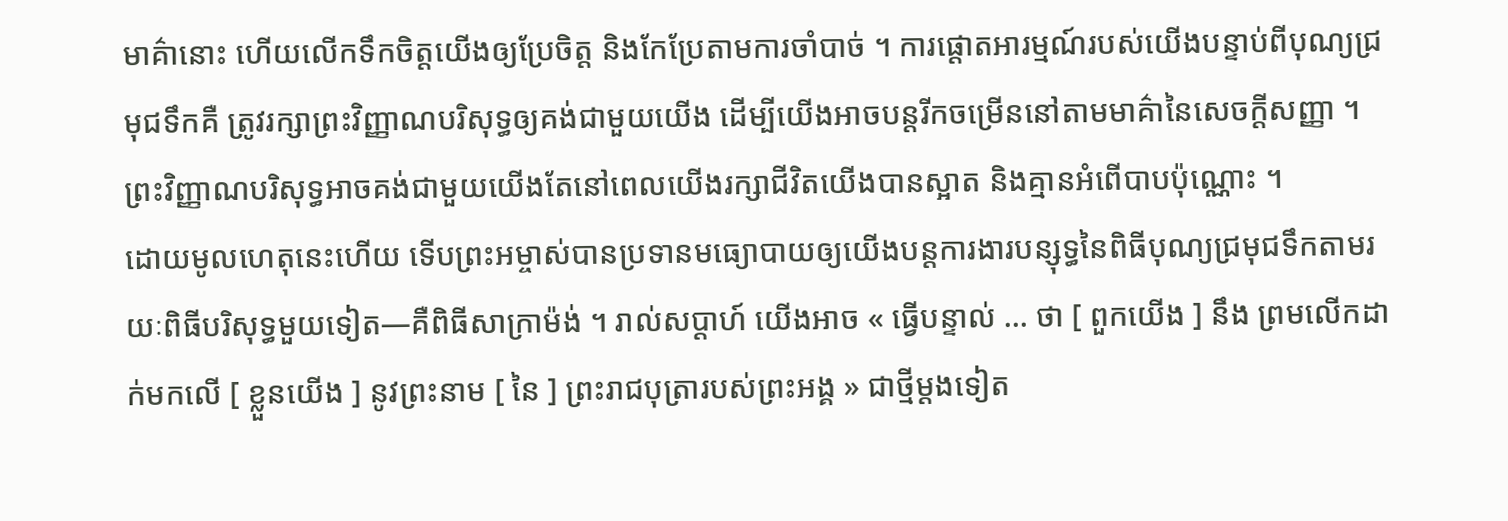មាគ៌ានោះ ហើយលើកទឹកចិត្តយើងឲ្យប្រែចិត្ត និងកែប្រែតាមការចាំបាច់ ។ ការផ្ដោតអារម្មណ៍របស់យើងបន្ទាប់ពីបុណ្យជ្រមុជទឹកគឺ ត្រូវរក្សាព្រះវិញ្ញាណបរិសុទ្ធឲ្យគង់ជាមួយយើង ដើម្បីយើងអាចបន្តរីកចម្រើននៅតាមមាគ៌ានៃសេចក្ដីសញ្ញា ។ ព្រះវិញ្ញាណបរិសុទ្ធអាចគង់ជាមួយយើងតែនៅពេលយើងរក្សាជីវិតយើងបានស្អាត និងគ្មានអំពើបាបប៉ុណ្ណោះ ។
ដោយមូលហេតុនេះហើយ ទើបព្រះអម្ចាស់បានប្រទានមធ្យោបាយឲ្យយើងបន្តការងារបន្សុទ្ធនៃពិធីបុណ្យជ្រមុជទឹកតាមរយៈពិធីបរិសុទ្ធមួយទៀត—គឺពិធីសាក្រាម៉ង់ ។ រាល់សប្ដាហ៍ យើងអាច « ធ្វើបន្ទាល់ … ថា [ ពួកយើង ] នឹង ព្រមលើកដាក់មកលើ [ ខ្លួនយើង ] នូវព្រះនាម [ នៃ ] ព្រះរាជបុត្រារបស់ព្រះអង្គ » ជាថ្មីម្ដងទៀត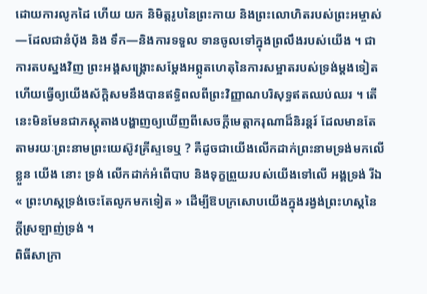ដោយការលូកដៃ ហើយ យក និមិត្តរូបនៃព្រះកាយ និងព្រះលោហិតរបស់ព្រះអម្ចាស់—ដែលជានំប៉័ង និង ទឹក—និងការទទួល ទានចូលទៅក្នុងព្រលឹងរបស់យើង ។ ជាការតបស្នងវិញ ព្រះអង្គសង្គ្រោះសម្ដែងអព្ភូតហេតុនៃការសម្អាតរបស់ទ្រង់ម្ដងទៀត ហើយធ្វើឲ្យយើងស័ក្ដិសមនឹងបានឥទ្ធិពលពីព្រះវិញ្ញាណបរិសុទ្ធឥតឈប់ឈរ ។ តើនេះមិនមែនជាភស្ដុតាងបង្ហាញឲ្យឃើញពីសេចក្ដីមេត្តាករុណាដ៏និរន្តរ៍ ដែលមានតែតាមរយៈព្រះនាមព្រះយេស៊ូវគ្រីស្ទទេឬ ? គឺដូចជាយើងលើកដាក់ព្រះនាមទ្រង់មកលើខ្លួន យើង នោះ ទ្រង់ លើកដាក់អំពើបាប និងទុក្ខព្រួយរបស់យើងទៅលើ អង្គទ្រង់ រីឯ « ព្រះហស្តទ្រង់ចេះតែលូកមកទៀត » ដើម្បីឱបក្រសោបយើងក្នុងរង្វង់ព្រះហស្ដនៃក្ដីស្រឡាញ់ទ្រង់ ។
ពិធីសាក្រា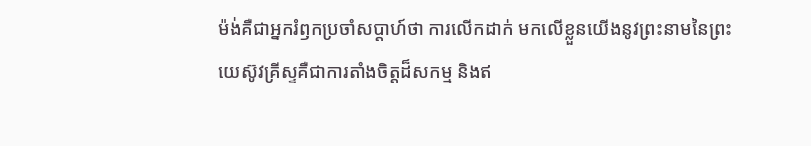ម៉ង់គឺជាអ្នករំឭកប្រចាំសប្ដាហ៍ថា ការលើកដាក់ មកលើខ្លួនយើងនូវព្រះនាមនៃព្រះយេស៊ូវគ្រីស្ទគឺជាការតាំងចិត្តដ៏សកម្ម និងឥ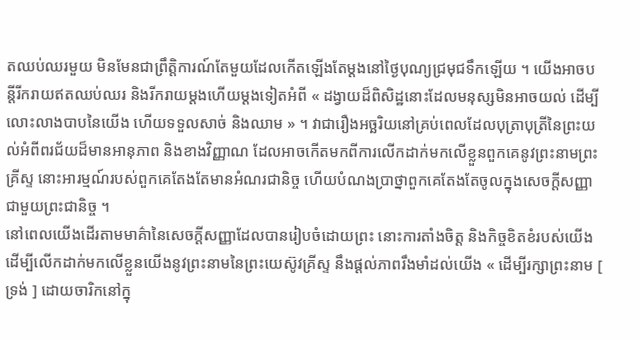តឈប់ឈរមួយ មិនមែនជាព្រឹត្តិការណ៍តែមួយដែលកើតឡើងតែម្ដងនៅថ្ងៃបុណ្យជ្រមុជទឹកឡើយ ។ យើងអាចបន្តីរីករាយឥតឈប់ឈរ និងរីករាយម្ដងហើយម្ដងទៀតអំពី « ដង្វាយដ៏ពិសិដ្ឋនោះដែលមនុស្សមិនអាចយល់ ដើម្បីលោះលាងបាបនៃយើង ហើយទទួលសាច់ និងឈាម » ។ វាជារឿងអច្ឆរិយនៅគ្រប់ពេលដែលបុត្រាបុត្រីនៃព្រះយល់អំពីពរជ័យដ៏មានអានុភាព និងខាងវិញ្ញាណ ដែលអាចកើតមកពីការលើកដាក់មកលើខ្លួនពួកគេនូវព្រះនាមព្រះគ្រីស្ទ នោះអារម្មណ៍របស់ពួកគេតែងតែមានអំណរជានិច្ច ហើយបំណងប្រាថ្នាពួកគេតែងតែចូលក្នុងសេចក្ដីសញ្ញាជាមួយព្រះជានិច្ច ។
នៅពេលយើងដើរតាមមាគ៌ានៃសេចក្ដីសញ្ញាដែលបានរៀបចំដោយព្រះ នោះការតាំងចិត្ត និងកិច្ចខិតខំរបស់យើងដើម្បីលើកដាក់មកលើខ្លួនយើងនូវព្រះនាមនៃព្រះយេស៊ូវគ្រីស្ទ នឹងផ្ដល់ភាពរឹងមាំដល់យើង « ដើម្បីរក្សាព្រះនាម [ ទ្រង់ ] ដោយចារិកនៅក្នុ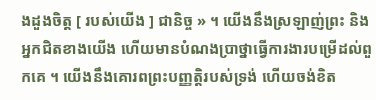ងដួងចិត្ត [ របស់យើង ] ជានិច្ច » ។ យើងនឹងស្រឡាញ់ព្រះ និងអ្នកជិតខាងយើង ហើយមានបំណងប្រាថ្នាធ្វើការងារបម្រើដល់ពួកគេ ។ យើងនឹងគោរពព្រះបញ្ញត្តិរបស់ទ្រង់ ហើយចង់ខិត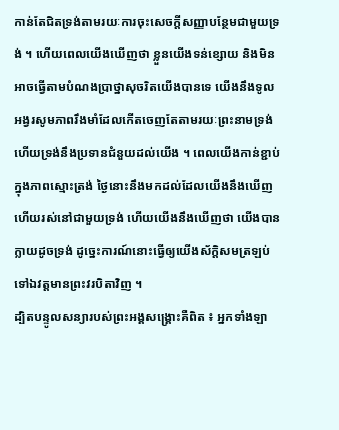កាន់តែជិតទ្រង់តាមរយៈការចុះសេចក្ដីសញ្ញាបន្ថែមជាមួយទ្រង់ ។ ហើយពេលយើងឃើញថា ខ្លួនយើងទន់ខ្សោយ និងមិនអាចធ្វើតាមបំណងប្រាថ្នាសុចរិតយើងបានទេ យើងនឹងទូលអង្វរសូមភាពរឹងមាំដែលកើតចេញតែតាមរយៈព្រះនាមទ្រង់ ហើយទ្រង់នឹងប្រទានជំនួយដល់យើង ។ ពេលយើងកាន់ខ្ជាប់ក្នុងភាពស្មោះត្រង់ ថ្ងៃនោះនឹងមកដល់ដែលយើងនឹងឃើញ ហើយរស់នៅជាមួយទ្រង់ ហើយយើងនឹងឃើញថា យើងបានក្លាយដូចទ្រង់ ដូច្នេះការណ៍នោះធ្វើឲ្យយើងស័ក្ដិសមត្រឡប់ទៅឯវត្តមានព្រះវរបិតាវិញ ។
ដ្បិតបន្ទូលសន្យារបស់ព្រះអង្គសង្គ្រោះគឺពិត ៖ អ្នកទាំងឡា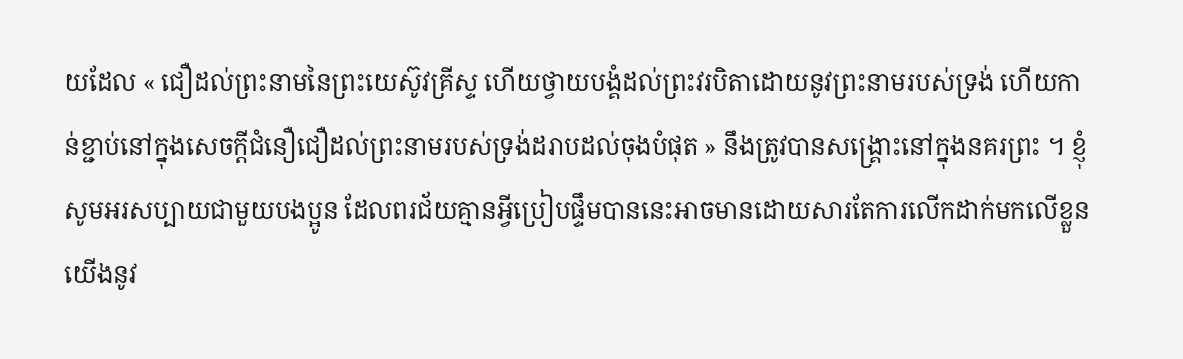យដែល « ជឿដល់ព្រះនាមនៃព្រះយេស៊ូវគ្រីស្ទ ហើយថ្វាយបង្គំដល់ព្រះវរបិតាដោយនូវព្រះនាមរបស់ទ្រង់ ហើយកាន់ខ្ជាប់នៅក្នុងសេចក្ដីជំនឿជឿដល់ព្រះនាមរបស់ទ្រង់ដរាបដល់ចុងបំផុត » នឹងត្រូវបានសង្គ្រោះនៅក្នុងនគរព្រះ ។ ខ្ញុំសូមអរសប្បាយជាមួយបងប្អូន ដែលពរជ័យគ្មានអ្វីប្រៀបផ្ទឹមបាននេះអាចមានដោយសារតែការលើកដាក់មកលើខ្លួនយើងនូវ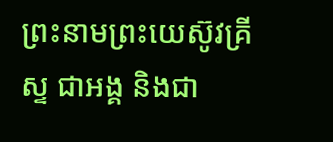ព្រះនាមព្រះយេស៊ូវគ្រីស្ទ ជាអង្គ និងជា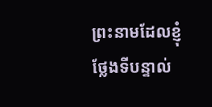ព្រះនាមដែលខ្ញុំថ្លែងទីបន្ទាល់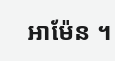អាម៉ែន ។